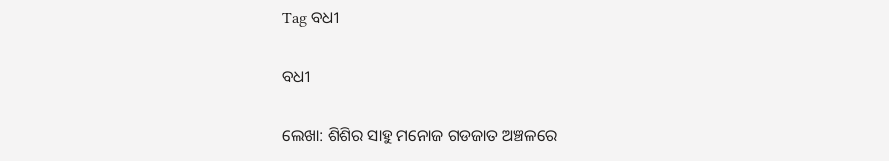Tag ବଧୀ

ବଧୀ

ଲେଖା: ଶିଶିର ସାହୁ ମନୋଜ ଗଡଜାତ ଅଞ୍ଚଳରେ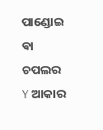ପାଣ୍ଡୋଇ ଵା ଚପଲର Y ଆକାର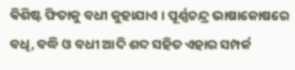ଵିଶିଷ୍ଟ ଫିତାକୁ ବଧୀ କୁହାଯାଏ । ପୂର୍ଣ୍ଣଚନ୍ଦ୍ର ଭାଷାକୋଷରେ ବଧି, ବଦ୍ଧି ଓ ବଧୀ ଆଦି ଶବ୍ଦ ସହିତ ଏହାର ସମ୍ପର୍କ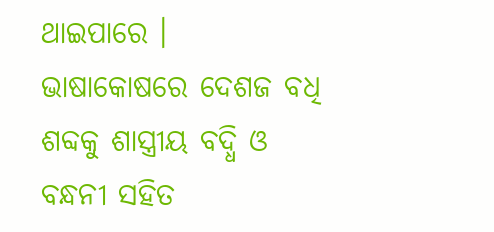ଥାଇପାରେ । ଭାଷାକୋଷରେ ଦେଶଜ ବଧି ଶବ୍ଦକୁ ଶାସ୍ତ୍ରୀୟ ବଦ୍ଧି ଓ ବନ୍ଧନୀ ସହିତ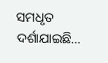ସମଧୃତ ଦର୍ଶାଯାଇଛି…